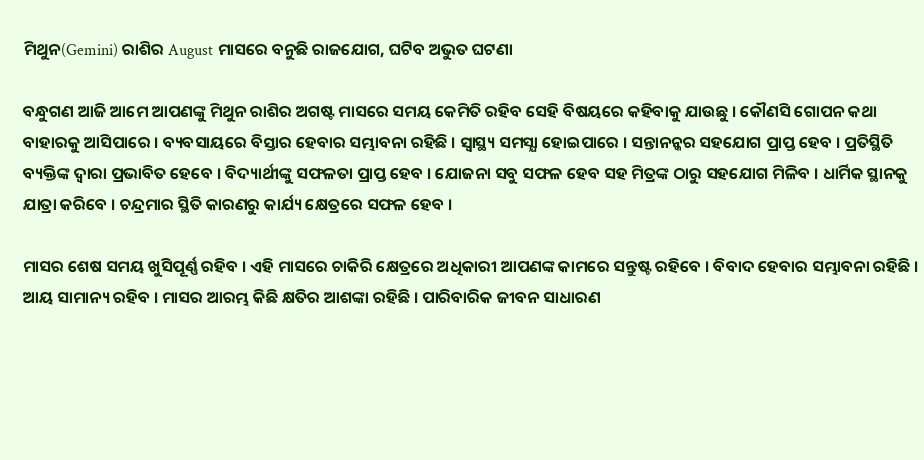ମିଥୁନ(Gemini) ରାଶିର August ମାସରେ ବନୁଛି ରାଜଯୋଗ, ଘଟିବ ଅଭୁତ ଘଟଣା

ବନ୍ଧୁଗଣ ଆଜି ଆମେ ଆପଣଙ୍କୁ ମିଥୁନ ରାଶିର ଅଗଷ୍ଟ ମାସରେ ସମୟ କେମିତି ରହିବ ସେହି ବିଷୟରେ କହିବାକୁ ଯାଉଛୁ । କୌଣସି ଗୋପନ କଥା ବାହାରକୁ ଆସିପାରେ । ବ୍ୟବସାୟରେ ବିସ୍ତାର ହେବାର ସମ୍ଭାବନା ରହିଛି । ସ୍ୱାସ୍ଥ୍ୟ ସମସ୍ଯା ହୋଇପାରେ । ସନ୍ତାନନ୍କର ସହଯୋଗ ପ୍ରାପ୍ତ ହେବ । ପ୍ରତିସ୍ଥିତି ବ୍ୟକ୍ତିଙ୍କ ଦ୍ଵାରା ପ୍ରଭାବିତ ହେବେ । ବିଦ୍ୟାର୍ଥୀଙ୍କୁ ସଫଳତା ପ୍ରାପ୍ତ ହେବ । ଯୋଜନା ସବୁ ସଫଳ ହେବ ସହ ମିତ୍ରଙ୍କ ଠାରୁ ସହଯୋଗ ମିଳିବ । ଧାର୍ମିକ ସ୍ଥାନକୁ ଯାତ୍ରା କରିବେ । ଚନ୍ଦ୍ରମାର ସ୍ଥିତି କାରଣରୁ କାର୍ଯ୍ୟ କ୍ଷେତ୍ରରେ ସଫଳ ହେବ ।

ମାସର ଶେଷ ସମୟ ଖୁସିପୂର୍ଣ୍ଣ ରହିବ । ଏହି ମାସରେ ଚାକିରି କ୍ଷେତ୍ରରେ ଅଧିକାରୀ ଆପଣଙ୍କ କାମରେ ସନ୍ତୁଷ୍ଟ ରହିବେ । ବିବାଦ ହେବାର ସମ୍ଭାବନା ରହିଛି । ଆୟ ସାମାନ୍ୟ ରହିବ । ମାସର ଆରମ୍ଭ କିଛି କ୍ଷତିର ଆଶଙ୍କା ରହିଛି । ପାରିବାରିକ ଜୀବନ ସାଧାରଣ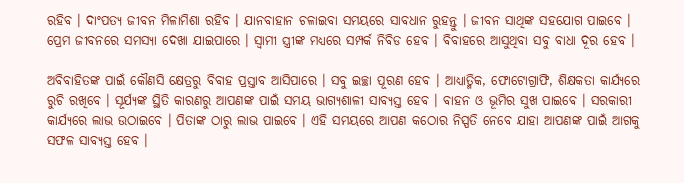ରହିବ । ଦାଂପତ୍ଯ ଜୀବନ ମିଳାମିଶା ରହିବ । ଯାନବାହାନ ଚଳାଇବା ସମୟରେ ସାବଧାନ ରୁହନ୍ତୁ । ଜୀବନ ସାଥିଙ୍କ ସହଯୋଗ ପାଇବେ । ପ୍ରେମ ଜୀବନରେ ସମସ୍ଯା ଦେଖା ଯାଇପାରେ । ସ୍ଵାମୀ ସ୍ତ୍ରୀଙ୍କ ମଧ୍ୟରେ ସମ୍ପର୍କ ନିବିଡ ହେବ । ବିବାହରେ ଆସୁଥିବା ସବୁ ବାଧା ଦୂର ହେବ ।

ଅବିବାହିତଙ୍କ ପାଇଁ କୌଣସି କ୍ଷେତ୍ରରୁ ବିବାହ ପ୍ରସ୍ତାବ ଆସିପାରେ । ସବୁ ଇଚ୍ଛା ପୂରଣ ହେବ । ଆଧ୍ୟାତ୍ମିକ, ଫୋଟୋଗ୍ରାଫି, ଶିକ୍ଷକତା କାର୍ଯ୍ୟରେ ରୁଚି ରଖିବେ । ସୂର୍ଯ୍ୟଙ୍କ ସ୍ଥିତି କାରଣରୁ ଆପଣଙ୍କ ପାଇଁ ସମୟ ଭାଗ୍ୟଶାଳୀ ସାବ୍ୟସ୍ତ ହେବ । ବାହନ ଓ ଭୂମିର ସୁଖ ପାଇବେ । ସରକାରୀ କାର୍ଯ୍ୟରେ ଲାଭ ଉଠାଇବେ । ପିତାଙ୍କ ଠାରୁ ଲାଭ ପାଇବେ । ଏହି ସମୟରେ ଆପଣ କଠୋର ନିସ୍ପତି ନେବେ ଯାହା ଆପଣଙ୍କ ପାଇଁ ଆଗକୁ ସଫଳ ସାବ୍ୟସ୍ତ ହେବ ।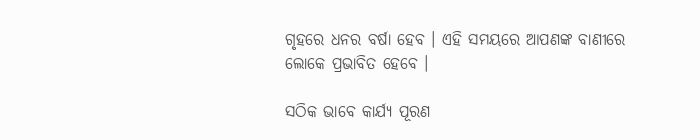ଗୃହରେ ଧନର ବର୍ଷା ହେବ । ଏହି ସମୟରେ ଆପଣଙ୍କ ବାଣୀରେ ଲୋକେ ପ୍ରଭାବିତ ହେବେ ।

ସଠିକ ଭାବେ କାର୍ଯ୍ୟ ପୂରଣ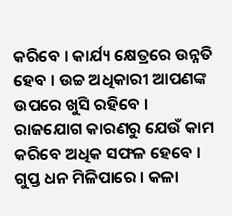କରିବେ । କାର୍ଯ୍ୟ କ୍ଷେତ୍ରରେ ଉନ୍ନତି ହେବ । ଉଚ୍ଚ ଅଧିକାରୀ ଆପଣଙ୍କ ଉପରେ ଖୁସି ରହିବେ । ରାଜଯୋଗ କାରଣରୁ ଯେଉଁ କାମ କରିବେ ଅଧିକ ସଫଳ ହେବେ । ଗୁପ୍ତ ଧନ ମିଳିପାରେ । କଳା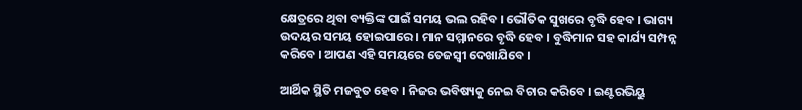କ୍ଷେତ୍ରରେ ଥିବା ବ୍ୟକ୍ତିଙ୍କ ପାଇଁ ସମୟ ଭଲ ରହିବ । ଭୌତିକ ସୁଖରେ ବୃଦ୍ଧି ହେବ । ଭାଗ୍ୟ ଉଦୟର ସମୟ ହୋଇପାରେ । ମାନ ସମ୍ମାନରେ ବୃଦ୍ଧି ହେବ । ବୁଦ୍ଧିମାନ ସହ କାର୍ଯ୍ୟ ସମ୍ପନ୍ନ କରିବେ । ଆପଣ ଏହି ସମୟରେ ତେଜସ୍ଵୀ ଦେଖାଯିବେ ।

ଆର୍ଥିକ ସ୍ଥିତି ମଜବୁତ ହେବ । ନିଜର ଭବିଷ୍ୟକୁ ନେଇ ବିଚାର କରିବେ । ଇଣ୍ଟରଭିୟୁ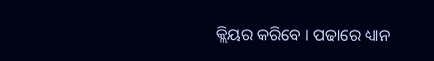କ୍ଲିୟର କରିବେ । ପଢାରେ ଧ୍ୟାନ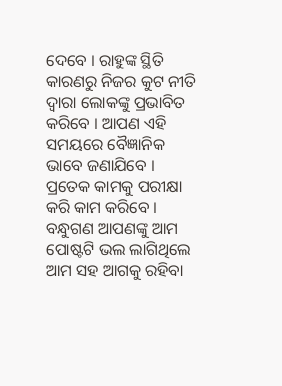ଦେବେ । ରାହୁଙ୍କ ସ୍ଥିତି କାରଣରୁ ନିଜର କୁଟ ନୀତି ଦ୍ଵାରା ଲୋକଙ୍କୁ ପ୍ରଭାବିତ କରିବେ । ଆପଣ ଏହି ସମୟରେ ବୈଜ୍ଞାନିକ ଭାବେ ଜଣାଯିବେ । ପ୍ରତେକ କାମକୁ ପରୀକ୍ଷା କରି କାମ କରିବେ । ବନ୍ଧୁଗଣ ଆପଣଙ୍କୁ ଆମ ପୋଷ୍ଟଟି ଭଲ ଲାଗିଥିଲେ ଆମ ସହ ଆଗକୁ ରହିବା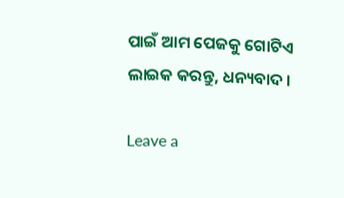ପାଇଁ ଆମ ପେଜକୁ ଗୋଟିଏ ଲାଇକ କରନ୍ତୁ, ଧନ୍ୟବାଦ ।

Leave a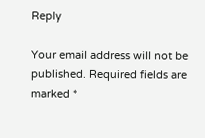Reply

Your email address will not be published. Required fields are marked *